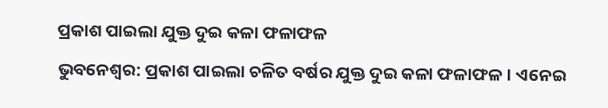ପ୍ରକାଶ ପାଇଲା ଯୁକ୍ତ ଦୁଇ କଳା ଫଳାଫଳ
ଭୁବନେଶ୍ବର: ପ୍ରକାଶ ପାଇଲା ଚଳିତ ବର୍ଷର ଯୁକ୍ତ ଦୁଇ କଳା ଫଳାଫଳ। ଏନେଇ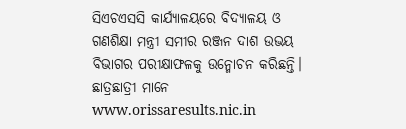ସିଏଚଏସସି କାର୍ଯ୍ୟାଳୟରେ ବିଦ୍ୟାଳୟ ଓ ଗଣଶିକ୍ଷା ମନ୍ତ୍ରୀ ସମୀର ରଞ୍ଜନ ଦାଶ ଉଭୟ ବିଭାଗର ପରୀକ୍ଷାଫଳକୁ ଉନ୍ମୋଚନ କରିଛନ୍ତି। ଛାତ୍ରଛାତ୍ରୀ ମାନେ www.orissaresults.nic.in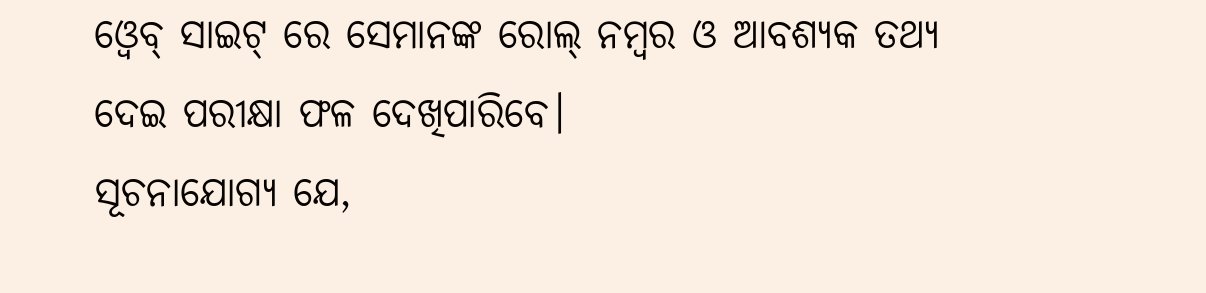ଓ୍ୱେବ୍ ସାଇଟ୍ ରେ ସେମାନଙ୍କ ରୋଲ୍ ନମ୍ବର ଓ ଆବଶ୍ୟକ ତଥ୍ୟ ଦେଇ ପରୀକ୍ଷା ଫଳ ଦେଖିପାରିବେ।
ସୂଚନାଯୋଗ୍ୟ ଯେ,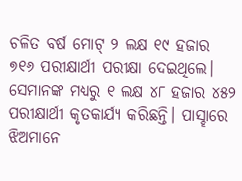ଚଳିତ ବର୍ଷ ମୋଟ୍ ୨ ଲକ୍ଷ ୧୯ ହଜାର ୭୧୬ ପରୀକ୍ଷାର୍ଥୀ ପରୀକ୍ଷା ଦେଇଥିଲେ। ସେମାନଙ୍କ ମଧ୍ୟରୁ ୧ ଲକ୍ଷ ୪୮ ହଜାର ୪୫୨ ପରୀକ୍ଷାର୍ଥୀ କୃତକାର୍ଯ୍ୟ କରିଛନ୍ତି। ପାସ୍ହାରେ ଝିଅମାନେ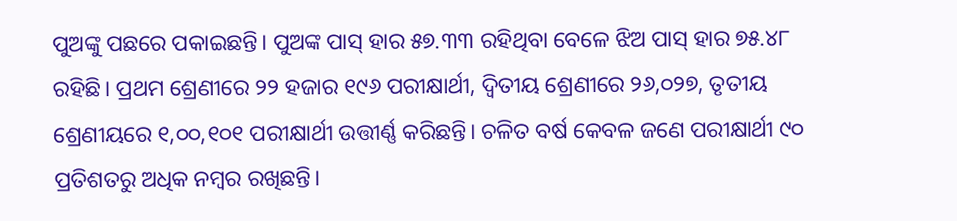ପୁଅଙ୍କୁ ପଛରେ ପକାଇଛନ୍ତି। ପୁଅଙ୍କ ପାସ୍ ହାର ୫୭.୩୩ ରହିଥିବା ବେଳେ ଝିଅ ପାସ୍ ହାର ୭୫.୪୮ ରହିଛି। ପ୍ରଥମ ଶ୍ରେଣୀରେ ୨୨ ହଜାର ୧୯୬ ପରୀକ୍ଷାର୍ଥୀ, ଦ୍ଵିତୀୟ ଶ୍ରେଣୀରେ ୨୬,୦୨୭, ତୃତୀୟ ଶ୍ରେଣୀୟରେ ୧,୦୦,୧୦୧ ପରୀକ୍ଷାର୍ଥୀ ଉତ୍ତୀର୍ଣ୍ଣ କରିଛନ୍ତି। ଚଳିତ ବର୍ଷ କେବଳ ଜଣେ ପରୀକ୍ଷାର୍ଥୀ ୯୦ ପ୍ରତିଶତରୁ ଅଧିକ ନମ୍ବର ରଖିଛନ୍ତି।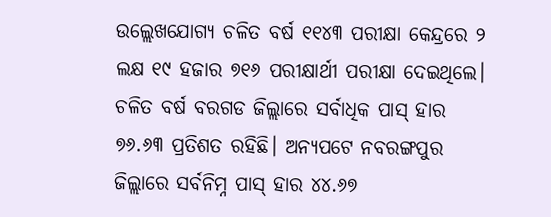ଉଲ୍ଲେଖଯୋଗ୍ୟ ଚଳିତ ବର୍ଷ ୧୧୪୩ ପରୀକ୍ଷା କେନ୍ଦ୍ରରେ ୨ ଲକ୍ଷ ୧୯ ହଜାର ୭୧୬ ପରୀକ୍ଷାର୍ଥୀ ପରୀକ୍ଷା ଦେଇଥିଲେ। ଚଳିତ ବର୍ଷ ବରଗଡ ଜିଲ୍ଲାରେ ସର୍ବାଧିକ ପାସ୍ ହାର ୭୬.୬୩ ପ୍ରତିଶତ ରହିଛି। ଅନ୍ୟପଟେ ନବରଙ୍ଗପୁର ଜିଲ୍ଲାରେ ସର୍ବନିମ୍ନ ପାସ୍ ହାର ୪୪.୬୭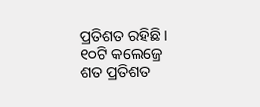ପ୍ରତିଶତ ରହିଛି। ୧୦ଟି କଲେଜ୍ରେ ଶତ ପ୍ରତିଶତ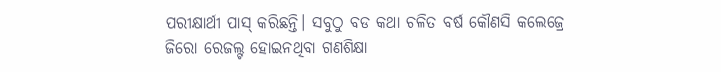ପରୀକ୍ଷାର୍ଥୀ ପାସ୍ କରିଛନ୍ତି। ସବୁଠୁ ବଡ କଥା ଚଳିତ ବର୍ଷ କୌଣସି କଲେଜ୍ରେ ଜିରୋ ରେଜଲ୍ଟ ହୋଇନଥିବା ଗଣଶିକ୍ଷା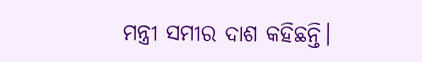ମନ୍ତ୍ରୀ ସମୀର ଦାଶ କହିଛନ୍ତି।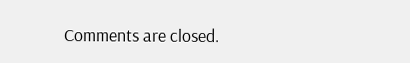Comments are closed.